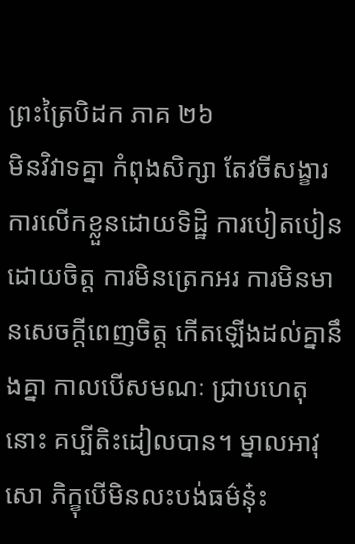ព្រះត្រៃបិដក ភាគ ២៦
មិនវិវាទគ្នា កំពុងសិក្សា តែវចីសង្ខារ ការលើកខ្លួនដោយទិដ្ឋិ ការបៀតបៀនដោយចិត្ត ការមិនត្រេកអរ ការមិនមានសេចក្តីពេញចិត្ត កើតឡើងដល់គ្នានឹងគ្នា កាលបើសមណៈ ជ្រាបហេតុនោះ គប្បីតិះដៀលបាន។ ម្នាលអាវុសោ ភិក្ខុបើមិនលះបង់ធម៌នុ៎ះ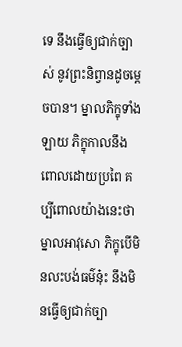ទេ នឹងធ្វើឲ្យជាក់ច្បាស់ នូវព្រះនិព្វានដូចម្តេចបាន។ ម្នាលភិក្ខុទាំងឡាយ ភិក្ខុកាលនឹងពោលដោយប្រពៃ គប្បីពោលយ៉ាងនេះថា ម្នាលអាវុសោ ភិក្ខុបើមិនលះបង់ធម៌នុ៎ះ នឹងមិនធ្វើឲ្យជាក់ច្បា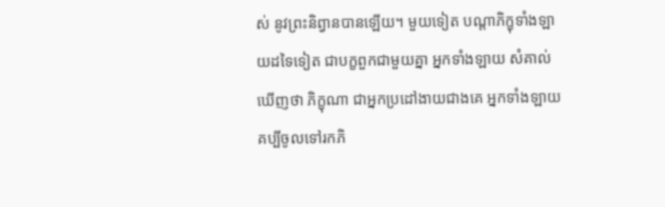ស់ នូវព្រះនិព្វានបានឡើយ។ មួយទៀត បណ្តាភិក្ខុទាំងឡាយដទៃទៀត ជាបក្ខពួកជាមួយគ្នា អ្នកទាំងឡាយ សំគាល់ឃើញថា ភិក្ខុណា ជាអ្នកប្រដៅងាយជាងគេ អ្នកទាំងឡាយ គប្បីចូលទៅរកភិ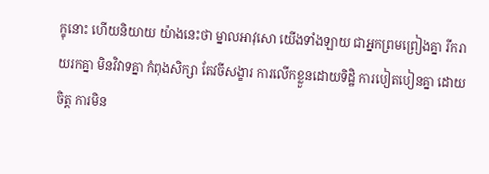ក្ខុនោះ ហើយនិយាយ យ៉ាងនេះថា ម្នាលអាវុសោ យើងទាំងឡាយ ជាអ្នកព្រមព្រៀងគ្នា រីករាយរកគ្នា មិនវិវាទគ្នា កំពុងសិក្សា តែវចីសង្ខារ ការលើកខ្លួនដោយទិដ្ឋិ ការបៀតបៀនគ្នា ដោយចិត្ត ការមិន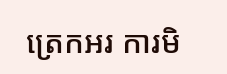ត្រេកអរ ការមិ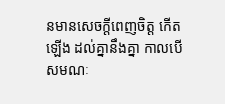នមានសេចក្តីពេញចិត្ត កើតឡើង ដល់គ្នានឹងគ្នា កាលបើសមណៈ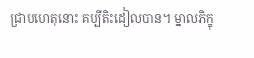ជ្រាបហេតុនោះ គប្បីតិះដៀលបាន។ ម្នាលភិក្ខុ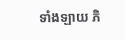ទាំងឡាយ ភិ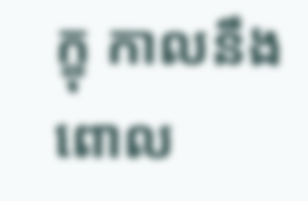ក្ខុ កាលនឹងពោល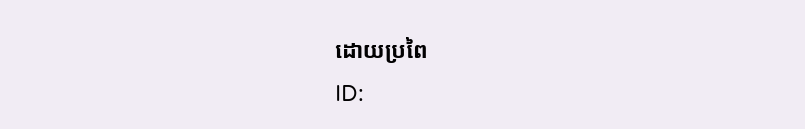ដោយប្រពៃ
ID: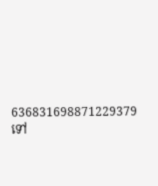636831698871229379
ទៅ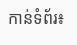កាន់ទំព័រ៖